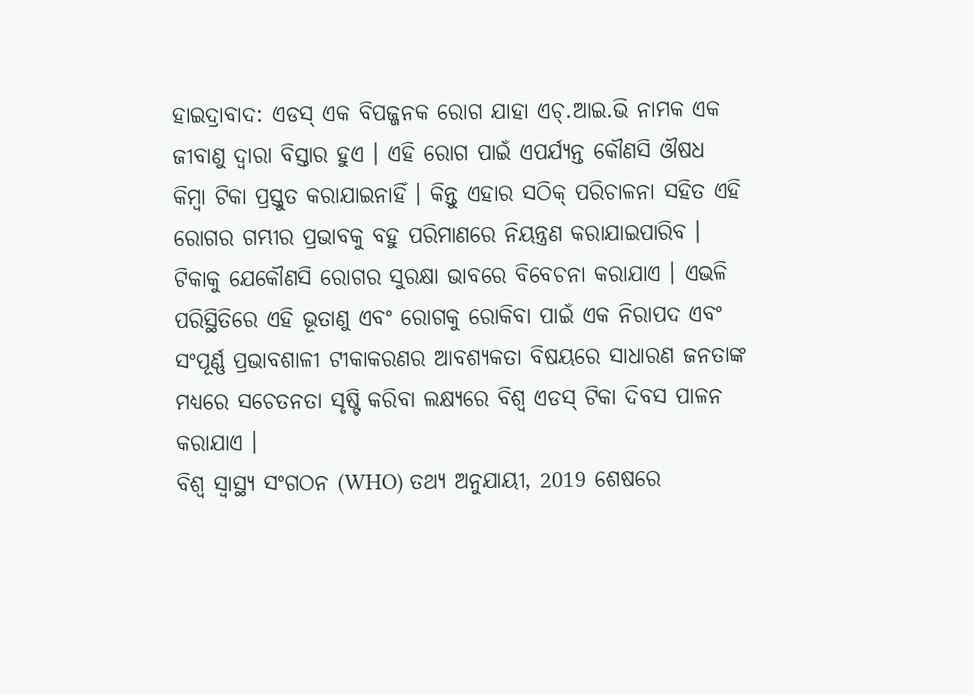ହାଇଦ୍ରାବାଦ: ଏଡସ୍ ଏକ ବିପଜ୍ଜନକ ରୋଗ ଯାହା ଏଚ୍.ଆଇ.ଭି ନାମକ ଏକ ଜୀବାଣୁ ଦ୍ବାରା ବିସ୍ତାର ହୁଏ । ଏହି ରୋଗ ପାଇଁ ଏପର୍ଯ୍ୟନ୍ତ କୌଣସି ଔଷଧ କିମ୍ବା ଟିକା ପ୍ରସ୍ତୁତ କରାଯାଇନାହିଁ । କିନ୍ତୁ ଏହାର ସଠିକ୍ ପରିଚାଳନା ସହିତ ଏହି ରୋଗର ଗମ୍ଭୀର ପ୍ରଭାବକୁ ବହୁ ପରିମାଣରେ ନିୟନ୍ତ୍ରଣ କରାଯାଇପାରିବ । ଟିକାକୁ ଯେକୌଣସି ରୋଗର ସୁରକ୍ଷା ଭାବରେ ବିବେଚନା କରାଯାଏ । ଏଭଳି ପରିସ୍ଥିତିରେ ଏହି ଭୂତାଣୁ ଏବଂ ରୋଗକୁ ରୋକିବା ପାଇଁ ଏକ ନିରାପଦ ଏବଂ ସଂପୂର୍ଣ୍ଣ ପ୍ରଭାବଶାଳୀ ଟୀକାକରଣର ଆବଶ୍ୟକତା ବିଷୟରେ ସାଧାରଣ ଜନତାଙ୍କ ମଧ୍ୟରେ ସଚେତନତା ସୃଷ୍ଟି କରିବା ଲକ୍ଷ୍ୟରେ ବିଶ୍ବ ଏଡସ୍ ଟିକା ଦିବସ ପାଳନ କରାଯାଏ ।
ବିଶ୍ୱ ସ୍ୱାସ୍ଥ୍ୟ ସଂଗଠନ (WHO) ତଥ୍ୟ ଅନୁଯାୟୀ, 2019 ଶେଷରେ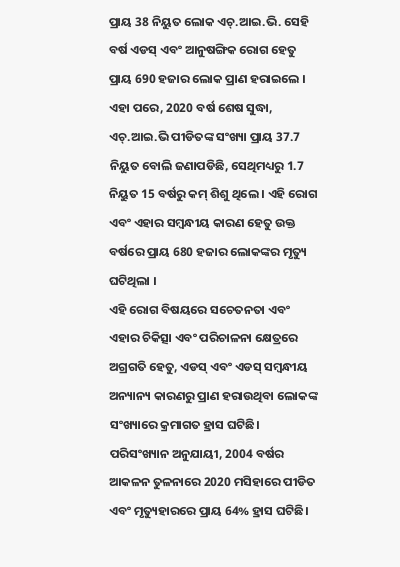ପ୍ରାୟ 38 ନିୟୁତ ଲୋକ ଏଚ୍.ଆଇ.ଭି. ସେହି ବର୍ଷ ଏଡସ୍ ଏବଂ ଆନୁଷଙ୍ଗିକ ରୋଗ ହେତୁ ପ୍ରାୟ 690 ହଜାର ଲୋକ ପ୍ରାଣ ହରାଇଲେ । ଏହା ପରେ, 2020 ବର୍ଷ ଶେଷ ସୁଦ୍ଧା, ଏଚ୍.ଆଇ.ଭି ପୀଡିତଙ୍କ ସଂଖ୍ୟା ପ୍ରାୟ 37.7 ନିୟୁତ ବୋଲି ଜଣାପଡିଛି, ସେଥିମଧ୍ୟରୁ 1.7 ନିୟୁତ 15 ବର୍ଷରୁ କମ୍ ଶିଶୁ ଥିଲେ । ଏହି ରୋଗ ଏବଂ ଏହାର ସମ୍ବନ୍ଧୀୟ କାରଣ ହେତୁ ଉକ୍ତ ବର୍ଷରେ ପ୍ରାୟ 680 ହଜାର ଲୋକଙ୍କର ମୃତ୍ୟୁ ଘଟିଥିଲା ।
ଏହି ରୋଗ ବିଷୟରେ ସଚେତନତା ଏବଂ ଏହାର ଚିକିତ୍ସା ଏବଂ ପରିଚାଳନା କ୍ଷେତ୍ରରେ ଅଗ୍ରଗତି ହେତୁ, ଏଡସ୍ ଏବଂ ଏଡସ୍ ସମ୍ବନ୍ଧୀୟ ଅନ୍ୟାନ୍ୟ କାରଣରୁ ପ୍ରାଣ ହରାଉଥିବା ଲୋକଙ୍କ ସଂଖ୍ୟାରେ କ୍ରମାଗତ ହ୍ରାସ ଘଟିଛି। ପରିସଂଖ୍ୟାନ ଅନୁଯାୟୀ, 2004 ବର୍ଷର ଆକଳନ ତୁଳନାରେ 2020 ମସିହାରେ ପୀଡିତ ଏବଂ ମୃତ୍ୟୁହାରରେ ପ୍ରାୟ 64% ହ୍ରାସ ଘଟିଛି।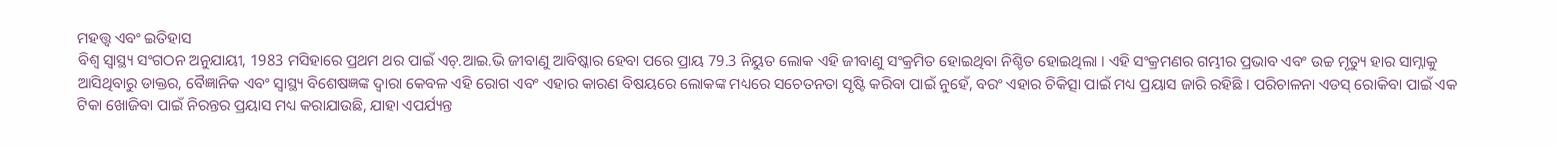ମହତ୍ତ୍ୱ ଏବଂ ଇତିହାସ
ବିଶ୍ବ ସ୍ୱାସ୍ଥ୍ୟ ସଂଗଠନ ଅନୁଯାୟୀ, 1983 ମସିହାରେ ପ୍ରଥମ ଥର ପାଇଁ ଏଚ୍.ଆଇ.ଭି ଜୀବାଣୁ ଆବିଷ୍କାର ହେବା ପରେ ପ୍ରାୟ 79.3 ନିୟୁତ ଲୋକ ଏହି ଜୀବାଣୁ ସଂକ୍ରମିତ ହୋଇଥିବା ନିଶ୍ଚିତ ହୋଇଥିଲା । ଏହି ସଂକ୍ରମଣର ଗମ୍ଭୀର ପ୍ରଭାବ ଏବଂ ଉଚ୍ଚ ମୃତ୍ୟୁ ହାର ସାମ୍ନାକୁ ଆସିଥିବାରୁ ଡାକ୍ତର, ବୈଜ୍ଞାନିକ ଏବଂ ସ୍ୱାସ୍ଥ୍ୟ ବିଶେଷଜ୍ଞଙ୍କ ଦ୍ବାରା କେବଳ ଏହି ରୋଗ ଏବଂ ଏହାର କାରଣ ବିଷୟରେ ଲୋକଙ୍କ ମଧ୍ୟରେ ସଚେତନତା ସୃଷ୍ଟି କରିବା ପାଇଁ ନୁହେଁ, ବରଂ ଏହାର ଚିକିତ୍ସା ପାଇଁ ମଧ୍ୟ ପ୍ରୟାସ ଜାରି ରହିଛି । ପରିଚାଳନା ଏଡସ୍ ରୋକିବା ପାଇଁ ଏକ ଟିକା ଖୋଜିବା ପାଇଁ ନିରନ୍ତର ପ୍ରୟାସ ମଧ୍ୟ କରାଯାଉଛି, ଯାହା ଏପର୍ଯ୍ୟନ୍ତ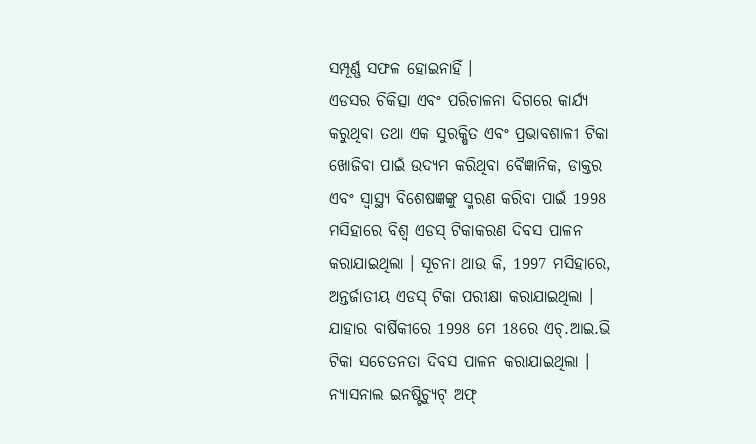ସମ୍ପୂର୍ଣ୍ଣ ସଫଳ ହୋଇନାହିଁ ।
ଏଡସର ଚିକିତ୍ସା ଏବଂ ପରିଚାଳନା ଦିଗରେ କାର୍ଯ୍ୟ କରୁଥିବା ତଥା ଏକ ସୁରକ୍ଷିତ ଏବଂ ପ୍ରଭାବଶାଳୀ ଟିକା ଖୋଜିବା ପାଇଁ ଉଦ୍ୟମ କରିଥିବା ବୈଜ୍ଞାନିକ, ଡାକ୍ତର ଏବଂ ସ୍ୱାସ୍ଥ୍ୟ ବିଶେଷଜ୍ଞଙ୍କୁ ସ୍ମରଣ କରିବା ପାଇଁ 1998 ମସିହାରେ ବିଶ୍ୱ ଏଡସ୍ ଟିକାକରଣ ଦିବସ ପାଳନ କରାଯାଇଥିଲା । ସୂଚନା ଥାଉ କି, 1997 ମସିହାରେ, ଅନ୍ତର୍ଜାତୀୟ ଏଡସ୍ ଟିକା ପରୀକ୍ଷା କରାଯାଇଥିଲା । ଯାହାର ବାର୍ଷିକୀରେ 1998 ମେ 18ରେ ଏଚ୍.ଆଇ.ଭି ଟିକା ସଚେତନତା ଦିବସ ପାଳନ କରାଯାଇଥିଲା । ନ୍ୟାସନାଲ ଇନଷ୍ଟିଚ୍ୟୁଟ୍ ଅଫ୍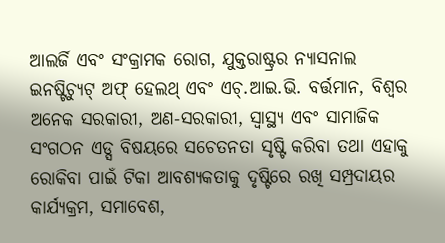ଆଲର୍ଜି ଏବଂ ସଂକ୍ରାମକ ରୋଗ, ଯୁକ୍ତରାଷ୍ଟ୍ରର ନ୍ୟାସନାଲ ଇନଷ୍ଟିଚ୍ୟୁଟ୍ ଅଫ୍ ହେଲଥ୍ ଏବଂ ଏଚ୍.ଆଇ.ଭି. ବର୍ତ୍ତମାନ, ବିଶ୍ବର ଅନେକ ସରକାରୀ, ଅଣ-ସରକାରୀ, ସ୍ୱାସ୍ଥ୍ୟ ଏବଂ ସାମାଜିକ ସଂଗଠନ ଏଡ୍ସ ବିଷୟରେ ସଚେତନତା ସୃଷ୍ଟି କରିବା ତଥା ଏହାକୁ ରୋକିବା ପାଇଁ ଟିକା ଆବଶ୍ୟକତାକୁ ଦୃଷ୍ଟିରେ ରଖି ସମ୍ପ୍ରଦାୟର କାର୍ଯ୍ୟକ୍ରମ, ସମାବେଶ,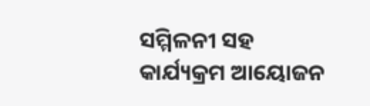ସମ୍ମିଳନୀ ସହ କାର୍ଯ୍ୟକ୍ରମ ଆୟୋଜନ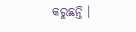କରୁଛନ୍ତି ।